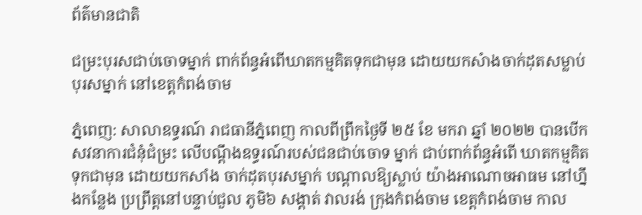ព័ត៌មានជាតិ

ជម្រះបុរសជាប់ចោទម្នាក់ ពាក់ព័ន្ធអំពើឃាតកម្មគិតទុកជាមុន ដោយយកសំាងចាក់ដុតសម្លាប់បុរសម្នាក់ នៅខេត្តកំពង់ចាម

ភ្នំពេញ: សាលាឧទ្ធរណ៍ រាជធានីភ្នំពេញ កាលពីព្រឹកថ្ងៃទី ២៥ ខែ មករា ឆ្នាំ ២០២២ បានបើកសវនាការជំនុំជំម្រះ លើបណ្ដឹងឧទ្ធរណ៍របស់ជនជាប់ចោទ ម្នាក់ ជាប់ពាក់ព័ន្ធអំពើ ឃាតកម្មគិតទុកជាមុន ដោយយកសាំង ចាក់ដុតបុរសម្នាក់ បណ្ដាលឱ្យស្លាប់ យ៉ាងអាណោចអាធម នៅហ្នឹងកន្លែង ប្រព្រឹត្តនៅបន្ទាប់ជួល ភូមិ៦ សង្តាត់ វាលរង់ ក្រុងកំពង់ចាម ខេត្តកំពង់ចាម កាល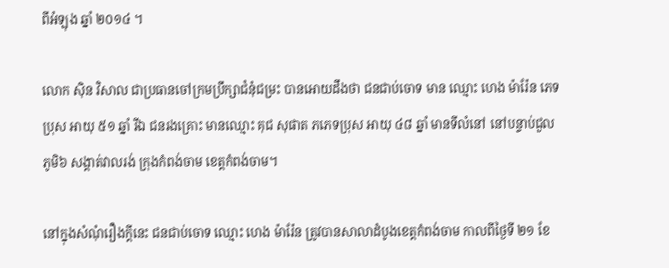ពីអំឡុង ឆ្នាំ ២០១៤ ។

លោក ស៊ិន វិសាល ជាប្រធានចៅក្រមប្រឹក្សាជំនុំជម្រះ បានអោយដឹងថា ជនជាប់ចោទ មាន ឈ្មោះ ហេង ម៉ារ៉ែន ភេទ ប្រុស អាយុ ៥១ ឆ្នាំ រីឯ ជនរងគ្រោះ មានឈ្មោះ គុជ សុផាត ភភេទប្រុស អាយុ ៤៨ ឆ្នាំ មានទីលំនៅ នៅបន្ទាប់ជួល ភូមិ៦ សង្តាត់វាលរង់ ក្រុងកំពង់ចាម ខេត្តកំពង់ចាម។

នៅក្នុងសំណុំរឿងក្តីនេះ ជនជាប់ចោទ ឈ្មោះ ហេង ម៉ារ៉ែន ត្រូវបានសាលាដំបូងខេត្តកំពង់ចាម កាលពីថ្ងៃទី ២១ ខែ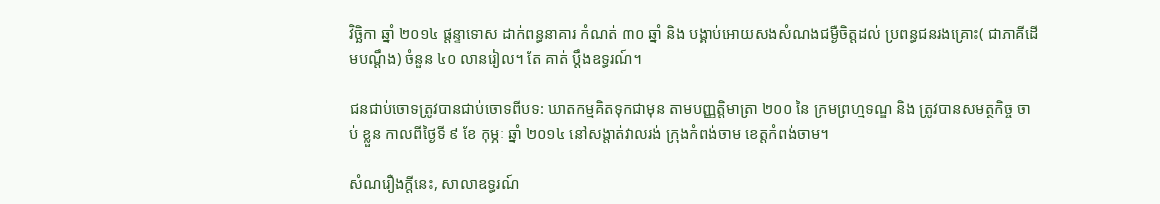វិច្ឆិកា ឆ្នាំ ២០១៤ ផ្តន្ទាទោស ដាក់ពន្ធនាគារ កំណត់ ៣០ ឆ្នាំ និង បង្គាប់អោយសងសំណងជម្ងឺចិត្តដល់ ប្រពន្ធជនរងគ្រោះ( ជាភាគីដើមបណ្ដឹង) ចំនួន ៤០ លានរៀល។ តែ គាត់ ប្តឹងឧទ្ធរណ៍។

ជនជាប់ចោទត្រូវបានជាប់ចោទពីបទ: ឃាតកម្មគិតទុកជាមុន តាមបញ្ញត្តិមាត្រា ២០០ នៃ ក្រមព្រហ្មទណ្ឌ និង ត្រូវបានសមត្ថកិច្ច ចាប់ ខ្លួន កាលពីថ្ងៃទី ៩ ខែ កុម្ភៈ ឆ្នាំ ២០១៤ នៅសង្តាត់វាលរង់ ក្រុងកំពង់ចាម ខេត្តកំពង់ចាម។

សំណរឿងក្តីនេះ, សាលាឧទ្ធរណ៍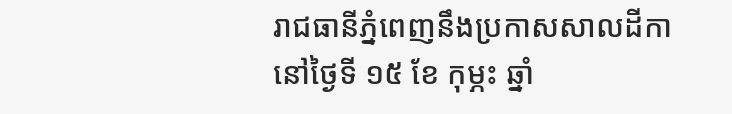រាជធានីភ្នំពេញនឹងប្រកាសសាលដីកា នៅថ្ងៃទី ១៥ ខែ កុម្ភះ ឆ្នាំ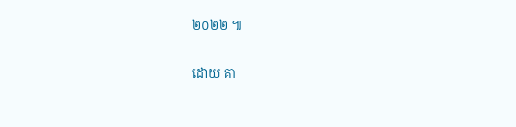២០២២ ៕

ដោយ គា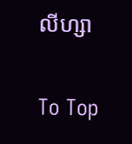លីហ្សា

To Top